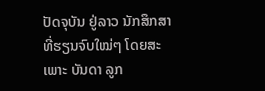ປັດຈຸບັນ ຢູ່ລາວ ນັກສຶກສາ ທີ່ຮຽນຈົບໃໝ່ໆ ໂດຍສະເພາະ ບັນດາ ລູກ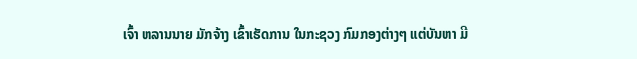ເຈົ້າ ຫລານນາຍ ມັກຈ້າງ ເຂົ້າເຮັດການ ໃນກະຊວງ ກົມກອງຕ່າງໆ ແຕ່ບັນຫາ ມີ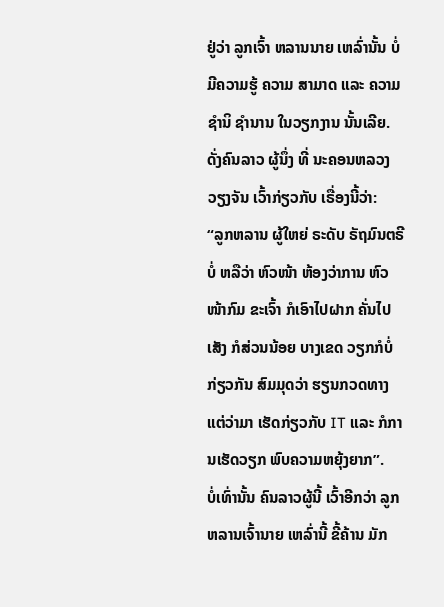ຢູ່ວ່າ ລູກເຈົ້າ ຫລານນາຍ ເຫລົ່ານັ້ນ ບໍ່ມີຄວາມຮູ້ ຄວາມ ສາມາດ ແລະ ຄວາມຊຳນິ ຊຳນານ ໃນວຽກງານ ນັ້ນເລີຍ. ດັ່ງຄົນລາວ ຜູ້ນຶ່ງ ທີ່ ນະຄອນຫລວງ ວຽງຈັນ ເວົ້າກ່ຽວກັບ ເຣື່ອງນີ້ວ່າ:
“ລູກຫລານ ຜູ້ໃຫຍ່ ຣະດັບ ຣັຖມົນຕຣີບໍ່ ຫລືວ່າ ຫົວໜ້າ ຫ້ອງວ່າການ ຫົວໜ້າກົມ ຂະເຈົ້າ ກໍເອົາໄປຝາກ ຄັ່ນໄປເສັງ ກໍສ່ວນນ້ອຍ ບາງເຂດ ວຽກກໍບໍ່ ກ່ຽວກັນ ສົມມຸດວ່າ ຮຽນກວດທາງ ແຕ່ວ່າມາ ເຮັດກ່ຽວກັບ IT ແລະ ກໍການເຮັດວຽກ ພົບຄວາມຫຍຸ້ງຍາກ”.
ບໍ່ເທົ່ານັ້ນ ຄົນລາວຜູ້ນີ້ ເວົ້າອີກວ່າ ລູກຫລານເຈົ້ານາຍ ເຫລົ່ານີ້ ຂີ້ຄ້ານ ມັກ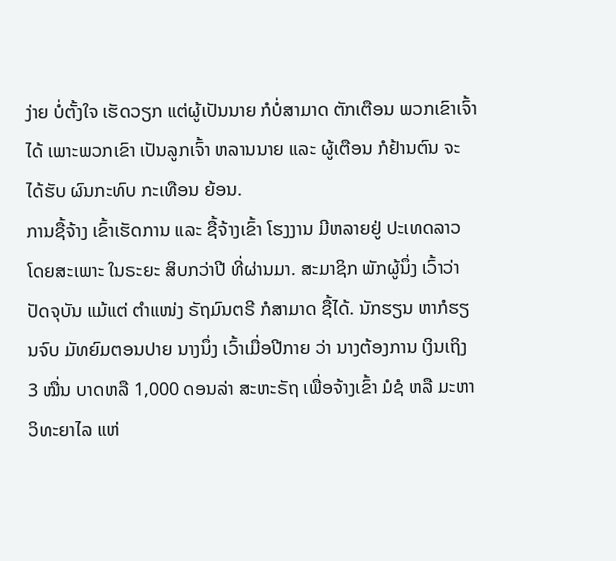ງ່າຍ ບໍ່ຕັ້ງໃຈ ເຮັດວຽກ ແຕ່ຜູ້ເປັນນາຍ ກໍບໍ່ສາມາດ ຕັກເຕືອນ ພວກເຂົາເຈົ້າໄດ້ ເພາະພວກເຂົາ ເປັນລູກເຈົ້າ ຫລານນາຍ ແລະ ຜູ້ເຕືອນ ກໍຢ້ານຕົນ ຈະໄດ້ຮັບ ຜົນກະທົບ ກະເທືອນ ຍ້ອນ.
ການຊື້ຈ້າງ ເຂົ້າເຮັດການ ແລະ ຊື້ຈ້າງເຂົ້າ ໂຮງງານ ມີຫລາຍຢູ່ ປະເທດລາວ ໂດຍສະເພາະ ໃນຣະຍະ ສິບກວ່າປີ ທີ່ຜ່ານມາ. ສະມາຊິກ ພັກຜູ້ນຶ່ງ ເວົ້າວ່າ ປັດຈຸບັນ ແມ້ແຕ່ ຕຳແໜ່ງ ຣັຖມົນຕຣີ ກໍສາມາດ ຊື້ໄດ້. ນັກຮຽນ ຫາກໍຮຽນຈົບ ມັທຍົມຕອນປາຍ ນາງນຶ່ງ ເວົ້າເມື່ອປີກາຍ ວ່າ ນາງຕ້ອງການ ເງິນເຖິງ 3 ໝື່ນ ບາດຫລື 1,000 ດອນລ່າ ສະຫະຣັຖ ເພື່ອຈ້າງເຂົ້າ ມໍຊໍ ຫລື ມະຫາວິທະຍາໄລ ແຫ່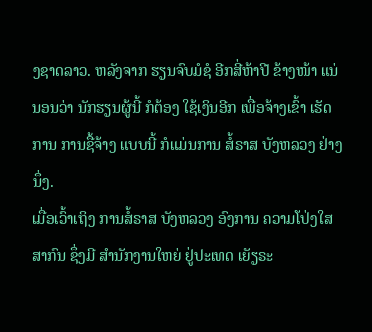ງຊາດລາວ. ຫລັງຈາກ ຮຽນຈົບມໍຊໍ ອີກສີ່ຫ້າປີ ຂ້າງໜ້າ ແນ່ນອນວ່າ ນັກຮຽນຜູ້ນີ້ ກໍຕ້ອງ ໃຊ້ເງິນອີກ ເພື່ອຈ້າງເຂົ້າ ເຮັດການ ການຊື້ຈ້າງ ແບບນີ້ ກໍແມ່ນການ ສໍ້ຣາສ ບັງຫລວງ ຢ່າງນຶ່ງ.
ເມື່ອເວົ້າເຖິງ ການສໍ້ຣາສ ບັງຫລວງ ອົງການ ຄວາມໂປ່ງໃສ ສາກົນ ຊຶ່ງມີ ສຳນັກງານໃຫຍ່ ຢູ່ປະເທດ ເຍັຽຣະ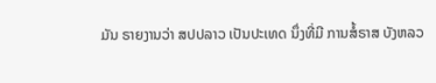ມັນ ຣາຍງານວ່າ ສປປລາວ ເປັນປະເທດ ນຶ່ງທີ່ມີ ການສໍ້ຣາສ ບັງຫລວ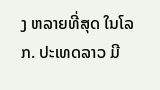ງ ຫລາຍທີ່ສຸດ ໃນໂລກ. ປະເທດລາວ ມີ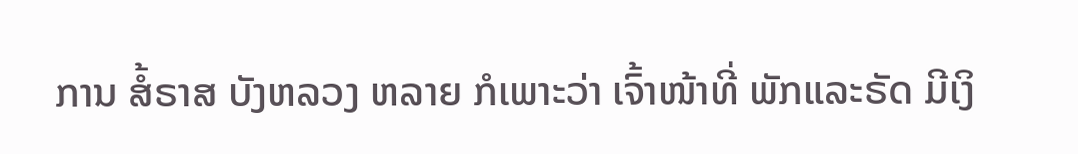ການ ສໍ້ຣາສ ບັງຫລວງ ຫລາຍ ກໍເພາະວ່າ ເຈົ້າໜ້າທີ່ ພັກແລະຣັດ ມີເງິ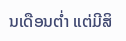ນເດືອນຕ່ຳ ແຕ່ມີສິ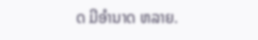ດ ມີອຳນາດ ຫລາຍ.